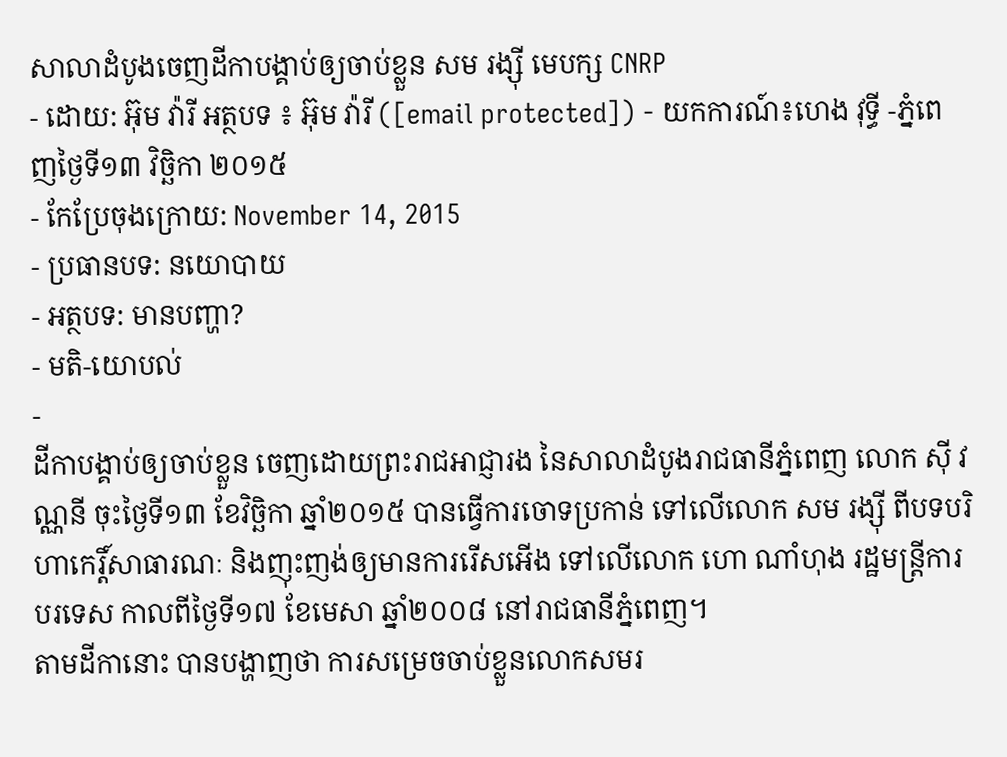សាលាដំបូងចេញដីកាបង្គាប់ឲ្យចាប់ខ្លួន សម រង្ស៊ី មេបក្ស CNRP
- ដោយ: អ៊ុម វ៉ារី អត្ថបទ ៖ អ៊ុម វ៉ារី ([email protected]) - យកការណ៍៖ហេង វុទ្ធី -ភ្នំពេញថ្ងៃទី១៣ វិច្ឆិកា ២០១៥
- កែប្រែចុងក្រោយ: November 14, 2015
- ប្រធានបទ: នយោបាយ
- អត្ថបទ: មានបញ្ហា?
- មតិ-យោបល់
-
ដីកាបង្គាប់ឲ្យចាប់ខ្លួន ចេញដោយព្រះរាជអាជ្ញារង នៃសាលាដំបូងរាជធានីភ្នំពេញ លោក ស៊ី វណ្ណនី ចុះថ្ងៃទី១៣ ខែវិច្ឆិកា ឆ្នាំ២០១៥ បានធ្វើការចោទប្រកាន់ ទៅលើលោក សម រង្ស៊ី ពីបទបរិហាកេរ្តិ៍សាធារណៈ និងញុះញង់ឲ្យមានការរើសអើង ទៅលើលោក ហោ ណាំហុង រដ្ឋមន្ត្រីការបរទេស កាលពីថ្ងៃទី១៧ ខែមេសា ឆ្នាំ២០០៨ នៅរាជធានីភ្នំពេញ។
តាមដីកានោះ បានបង្ហាញថា ការសម្រេចចាប់ខ្លួនលោកសមរ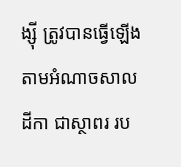ង្ស៊ី ត្រូវបានធ្វើឡើងតាមអំណាចសាលដីកា ជាស្ថាពរ រប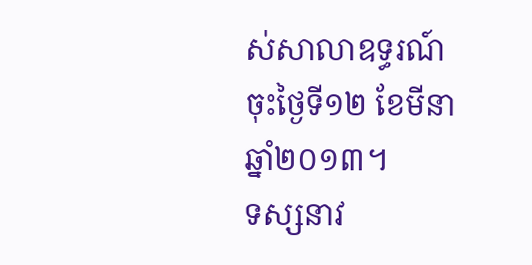ស់សាលាឧទ្ធរណ៍ ចុះថ្ងៃទី១២ ខែមីនា ឆ្នាំ២០១៣។
ទស្សនាវ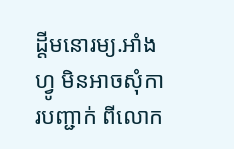ដ្តីមនោរម្យ.អាំងហ្វូ មិនអាចសុំការបញ្ជាក់ ពីលោក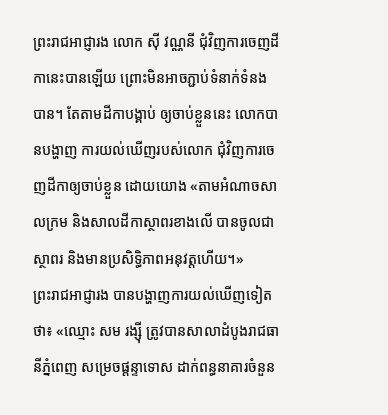ព្រះរាជអាជ្ញារង លោក ស៊ី វណ្ណនី ជុំវិញការចេញដីកានេះបានឡើយ ព្រោះមិនអាចភ្ជាប់ទំនាក់ទំនងបាន។ តែតាមដីកាបង្គាប់ ឲ្យចាប់ខ្លួននេះ លោកបានបង្ហាញ ការយល់ឃើញរបស់លោក ជុំវិញការចេញដីកាឲ្យចាប់ខ្លួន ដោយយោង «តាមអំណាចសាលក្រម និងសាលដីកាស្ថាពរខាងលើ បានចូលជាស្ថាពរ និងមានប្រសិទ្ធិភាពអនុវត្តហើយ។»
ព្រះរាជអាជ្ញារង បានបង្ហាញការយល់ឃើញទៀតថា៖ «ឈ្មោះ សម រង្ស៊ី ត្រូវបានសាលាដំបូងរាជធានីភ្នំពេញ សម្រេចផ្តន្ទាទោស ដាក់ពន្ធនាគារចំនួន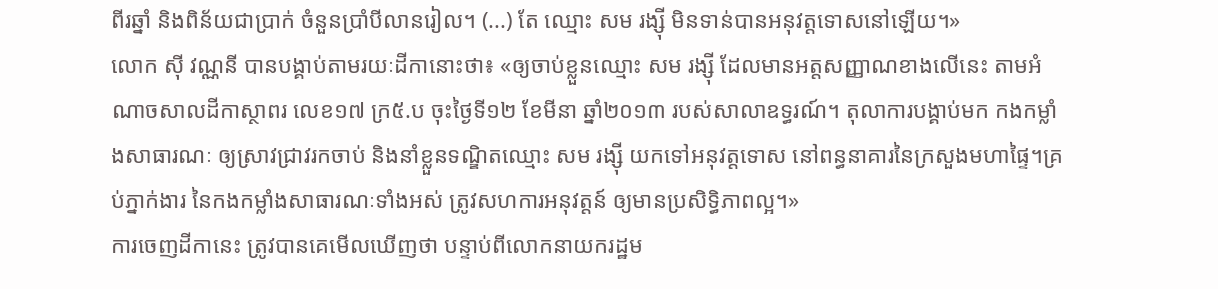ពីរឆ្នាំ និងពិន័យជាប្រាក់ ចំនួនប្រាំបីលានរៀល។ (...) តែ ឈ្មោះ សម រង្ស៊ី មិនទាន់បានអនុវត្តទោសនៅឡើយ។»
លោក ស៊ី វណ្ណនី បានបង្គាប់តាមរយៈដីកានោះថា៖ «ឲ្យចាប់ខ្លួនឈ្មោះ សម រង្ស៊ី ដែលមានអត្តសញ្ញាណខាងលើនេះ តាមអំណាចសាលដីកាស្ថាពរ លេខ១៧ ក្រ៥.ប ចុះថ្ងៃទី១២ ខែមីនា ឆ្នាំ២០១៣ របស់សាលាឧទ្ធរណ៍។ តុលាការបង្គាប់មក កងកម្លាំងសាធារណៈ ឲ្យស្រាវជ្រាវរកចាប់ និងនាំខ្លួនទណ្ឌិតឈ្មោះ សម រង្ស៊ី យកទៅអនុវត្តទោស នៅពន្ធនាគារនៃក្រសួងមហាផ្ទៃ។គ្រប់ភ្នាក់ងារ នៃកងកម្លាំងសាធារណៈទាំងអស់ ត្រូវសហការអនុវត្តន៍ ឲ្យមានប្រសិទ្ធិភាពល្អ។»
ការចេញដីកានេះ ត្រូវបានគេមើលឃើញថា បន្ទាប់ពីលោកនាយករដ្ឋម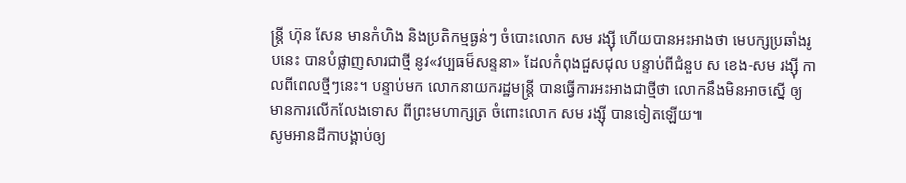ន្រ្តី ហ៊ុន សែន មានកំហិង និងប្រតិកម្មធ្ងន់ៗ ចំបោះលោក សម រង្ស៊ី ហើយបានអះអាងថា មេបក្សប្រឆាំងរូបនេះ បានបំផ្លាញសារជាថ្មី នូវ«វប្បធម៏សន្ទនា» ដែលកំពុងជួសជុល បន្ទាប់ពីជំនួប ស ខេង-សម រង្ស៊ី កាលពីពេលថ្មីៗនេះ។ បន្ទាប់មក លោកនាយករដ្ឋមន្រ្តី បានធ្វើការអះអាងជាថ្មីថា លោកនឹងមិនអាចស្នើ ឲ្យមានការលើកលែងទោស ពីព្រះមហាក្សត្រ ចំពោះលោក សម រង្ស៊ី បានទៀតឡើយ៕
សូមអានដីកាបង្គាប់ឲ្យ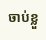ចាប់ខ្លួ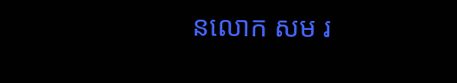នលោក សម រ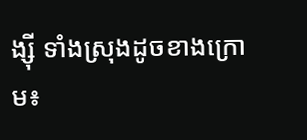ង្ស៊ី ទាំងស្រុងដូចខាងក្រោម៖